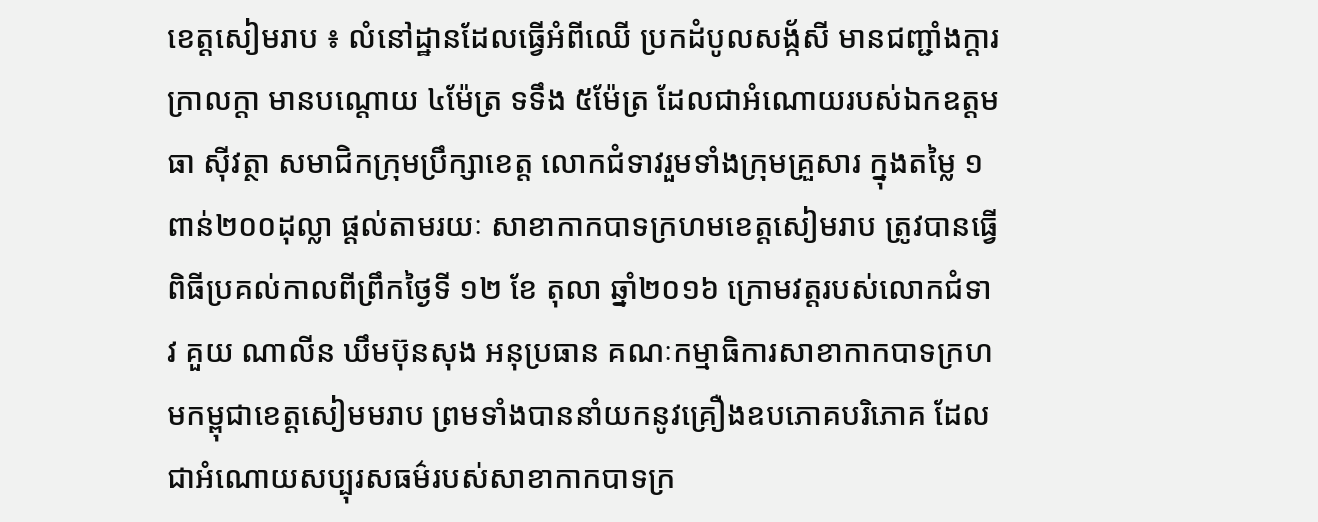ខេត្តសៀមរាប ៖ លំនៅដ្ឋានដែលធ្វើអំពីឈើ ប្រកដំបូលសង្ក័សី មានជញ្ជាំងក្តារ ក្រាលក្តា មានបណ្តោយ ៤ម៉ែត្រ ទទឹង ៥ម៉ែត្រ ដែលជាអំណោយរបស់ឯកឧត្តម ធា ស៊ីវត្ថា សមាជិកក្រុមប្រឹក្សាខេត្ត លោកជំទាវរួមទាំងក្រុមគ្រួសារ ក្នុងតម្លៃ ១ពាន់២០០ដុល្លា ផ្តល់តាមរយៈ សាខាកាកបាទក្រហមខេត្តសៀមរាប ត្រូវបានធ្វើពិធីប្រគល់កាលពីព្រឹកថ្ងៃទី ១២ ខែ តុលា ឆ្នាំ២០១៦ ក្រោមវត្តរបស់លោកជំទាវ គួយ ណាលីន ឃឹមប៊ុនសុង អនុប្រធាន គណៈកម្មាធិការសាខាកាកបាទក្រហមកម្ពុជាខេត្តសៀមមរាប ព្រមទាំងបាននាំយកនូវគ្រឿងឧបភោគបរិភោគ ដែលជាអំណោយសប្បុរសធម៌របស់សាខាកាកបាទក្រ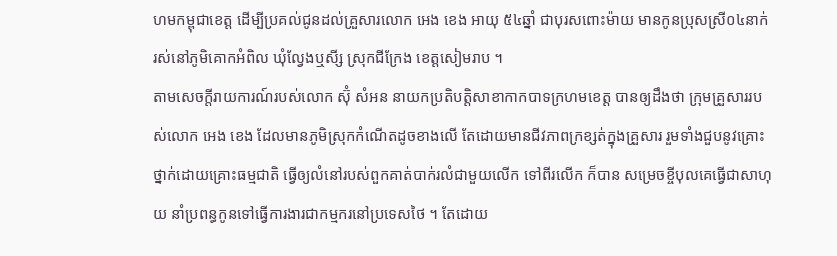ហមកម្ពុជាខេត្ត ដើម្បីប្រគល់ជូនដល់គ្រួសារលោក អេង ខេង អាយុ ៥៤ឆ្នាំ ជាបុរសពោះម៉ាយ មានកូនប្រុសស្រី០៤នាក់ រស់នៅភូមិគោកអំពិល ឃុំល្វែងឬសី្ស ស្រុកជីក្រែង ខេត្តសៀមរាប ។
តាមសេចក្តីរាយការណ៍របស់លោក ស៊ុំ សំអន នាយកប្រតិបត្តិសាខាកាកបាទក្រហមខេត្ត បានឲ្យដឹងថា ក្រុមគ្រួសាររបស់លោក អេង ខេង ដែលមានភូមិស្រុកកំណើតដូចខាងលើ តែដោយមានជីវភាពក្រខ្សត់ក្នុងគ្រួសារ រួមទាំងជួបនូវគ្រោះថ្នាក់ដោយគ្រោះធម្មជាតិ ធ្វើឲ្យលំនៅរបស់ពួកគាត់បាក់រលំជាមួយលើក ទៅពីរលើក ក៏បាន សម្រេចខ្ចីបុលគេធ្វើជាសាហុយ នាំប្រពន្ធកូនទៅធ្វើការងារជាកម្មករនៅប្រទេសថៃ ។ តែដោយ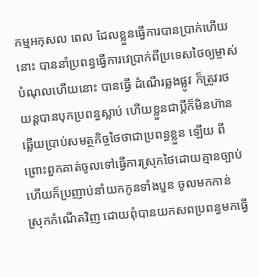កម្មអកុសល ពេល ដែលខ្លួនធ្វើការបានប្រាក់ហើយនោះ បាននាំប្រពន្ធធ្វើការវេប្រាក់ពីប្រទេសថៃឲ្យម្ចាស់បំណុលហើយនោះ បានធ្វើ ដំណើរឆ្លងផ្លូវ ក៏ត្រូវរថយន្តបានបុកប្រពន្ធស្លាប់ ហើយខ្លួនជាប្តីក៏មិនហ៊ានឆ្លើយប្រាប់សមត្ថកិច្ចថៃថាជាប្រពន្ធខ្លួន ឡើយ ពីព្រោះពួកគាត់ចូលទៅធ្វើការស្រុកថៃដោយគ្មានច្បាប់ ហើយក៏ប្រញាប់នាំយកកូនទាំងបួន ចូលមកកាន់ ស្រុកកំណើតវិញ ដោយពុំបានយកសពប្រពន្ធមកធ្វើ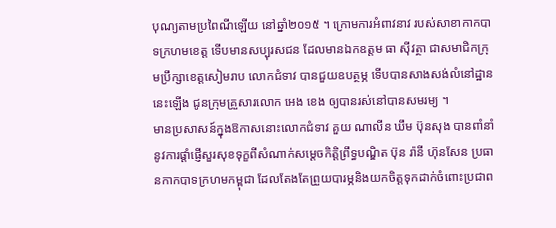បុណ្យតាមប្រពៃណីឡើយ នៅឆ្នាំ២០១៥ ។ ក្រោមការអំពាវនាវ របស់សាខាកាកបាទក្រហមខេត្ត ទើបមានសប្បុរសជន ដែលមានឯកឧត្តម ធា ស៊ីវត្ថា ជាសមាជិកក្រុមប្រឹក្សាខេត្តសៀមរាប លោកជំទាវ បានជួយឧបត្ថម្ភ ទើបបានសាងសង់លំនៅដ្ឋាននេះឡើង ជូនក្រុមគ្រួសារលោក អេង ខេង ឲ្យបានរស់នៅបានសមរម្យ ។
មានប្រសាសន៍ក្នុងឱកាសនោះលោកជំទាវ គួយ ណាលីន ឃឹម ប៊ុនសុង បានពាំនាំនូវការផ្ដាំផ្ញើសួរសុខទុក្ខពីសំណាក់សម្ដេចកិត្តិព្រឹទ្ធបណ្ឌិត ប៊ុន រ៉ានី ហ៊ុនសែន ប្រធានកាកបាទក្រហមកម្ពុជា ដែលតែងតែព្រួយបារម្ភនិងយកចិត្តទុកដាក់ចំពោះប្រជាព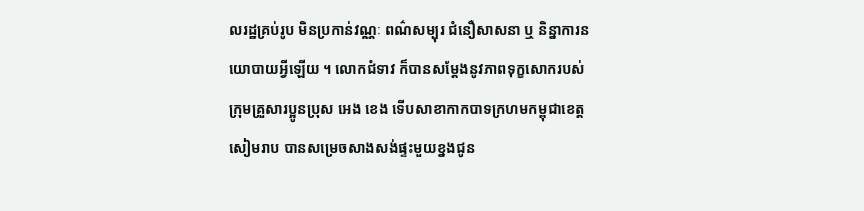លរដ្ឋគ្រប់រូប មិនប្រកាន់វណ្ណៈ ពណ៌សម្បុរ ជំនឿសាសនា ឬ និន្នាការនយោបាយអ្វីឡើយ ។ លោកជំទាវ ក៏បានសម្តែងនូវភាពទុក្ខសោករបស់ក្រុមគ្រួសារប្អូនប្រុស អេង ខេង ទើបសាខាកាកបាទក្រហមកម្ពុជាខេត្តសៀមរាប បានសម្រេចសាងសង់ផ្ទះមួយខ្នងជូន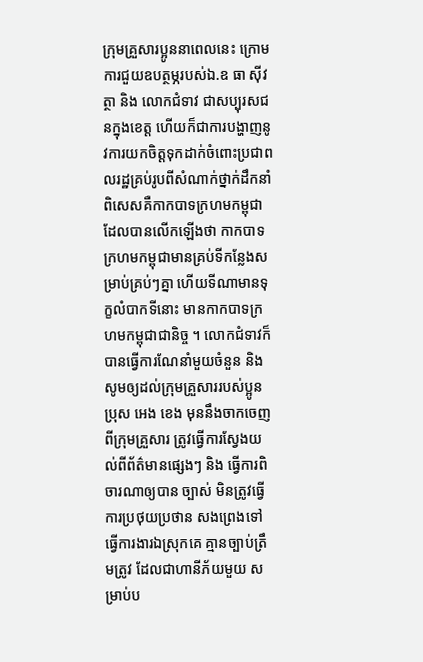ក្រុមគ្រួសារប្អូននាពេលនេះ ក្រោមការជួយឧបត្ថម្ភរបស់ឯ.ឧ ធា ស៊ីវត្ថា និង លោកជំទាវ ជាសប្បុរសជនក្នុងខេត្ត ហើយក៏ជាការបង្ហាញនូវការយកចិត្តទុកដាក់ចំពោះប្រជាពលរដ្ឋគ្រប់រូបពីសំណាក់ថ្នាក់ដឹកនាំ ពិសេសគឺកាកបាទក្រហមកម្ពុជា ដែលបានលើកឡើងថា កាកបាទក្រហមកម្ពុជាមានគ្រប់ទីកន្លែងសម្រាប់គ្រប់ៗគ្នា ហើយទីណាមានទុក្ខលំបាកទីនោះ មានកាកបាទក្រហមកម្ពុជាជានិច្ច ។ លោកជំទាវក៏បានធ្វើការណែនាំមួយចំនួន និង សូមឲ្យដល់ក្រុមគ្រួសាររបស់ប្អូនប្រុស អេង ខេង មុននឹងចាកចេញពីក្រុមគ្រួសារ ត្រូវធ្វើការស្វែងយល់ពីព័ត៌មានផ្សេងៗ និង ធ្វើការពិចារណាឲ្យបាន ច្បាស់ មិនត្រូវធ្វើការប្រថុយប្រថាន សងព្រេងទៅធ្វើការងារឯស្រុកគេ គ្មានច្បាប់ត្រឹមត្រូវ ដែលជាហានីភ័យមួយ សម្រាប់ប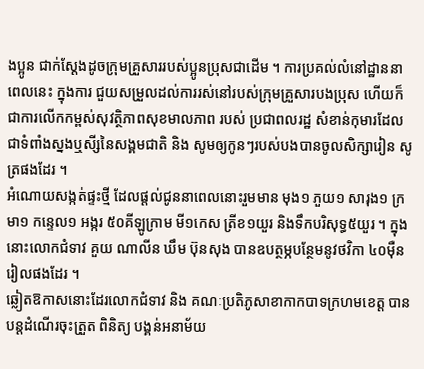ងប្អូន ជាក់ស្តែងដូចក្រុមគ្រួសាររបស់ប្អូនប្រុសជាដើម ។ ការប្រគល់លំនៅដ្ឋាននាពេលនេះ ក្នុងការ ជួយសម្រួលដល់ការរស់នៅរបស់ក្រុមគ្រួសារបងប្រុស ហើយក៏ជាការលើកកម្ពស់សុវត្ថិភាពសុខមាលភាព របស់ ប្រជាពលរដ្ឋ សំខាន់កុមារដែលជាទំពាំងស្នងឬសី្សនៃសង្គមជាតិ និង សូមឲ្យកូនៗរបស់បងបានចូលសិក្សារៀន សូត្រផងដែរ ។
អំណោយសង្កត់ផ្ទះថ្មី ដែលផ្តល់ជូននាពេលនោះរួមមាន មុង១ ភួយ១ សារុង១ ក្រមា១ កន្ទេល១ អង្ករ ៥០គីឡូក្រាម មី១កេស ត្រីខ១យួរ និងទឹកបរិសុទ្ធ៥យួរ ។ ក្នុងនោះលោកជំទាវ គួយ ណាលីន ឃឹម ប៊ុនសុង បានឧបត្ថម្ភបន្ថែមនូវថវិកា ៤០ម៉ឺនរៀលផងដែរ ។
ឆ្លៀតឱកាសនោះដែរលោកជំទាវ និង គណៈប្រតិភូសាខាកាកបាទក្រហមខេត្ត បានបន្តដំណើរចុះត្រួត ពិនិត្យ បង្គន់អនាម័យ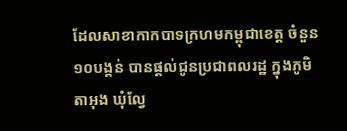ដែលសាខាកាកបាទក្រហមកម្ពុជាខេត្ត ចំនួន១០បង្គន់ បានផ្តល់ជូនប្រជាពលរដ្ឋ ក្នុងភូមិ តាអុង ឃុំល្វែ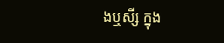ងឬសី្ស ក្នុង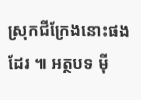ស្រុកជីក្រែងនោះផងដែរ ៕ អត្ថបទ ម៉ី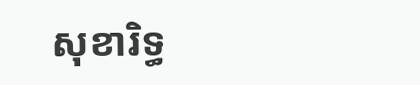សុខារិទ្ធ